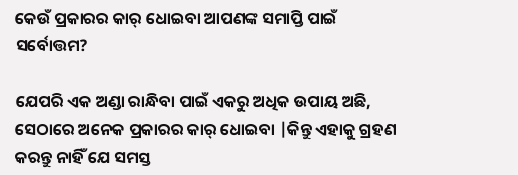କେଉଁ ପ୍ରକାରର କାର୍ ଧୋଇବା ଆପଣଙ୍କ ସମାପ୍ତି ପାଇଁ ସର୍ବୋତ୍ତମ?

ଯେପରି ଏକ ଅଣ୍ଡା ରାନ୍ଧିବା ପାଇଁ ଏକରୁ ଅଧିକ ଉପାୟ ଅଛି, ସେଠାରେ ଅନେକ ପ୍ରକାରର କାର୍ ଧୋଇବା |କିନ୍ତୁ ଏହାକୁ ଗ୍ରହଣ କରନ୍ତୁ ନାହିଁ ଯେ ସମସ୍ତ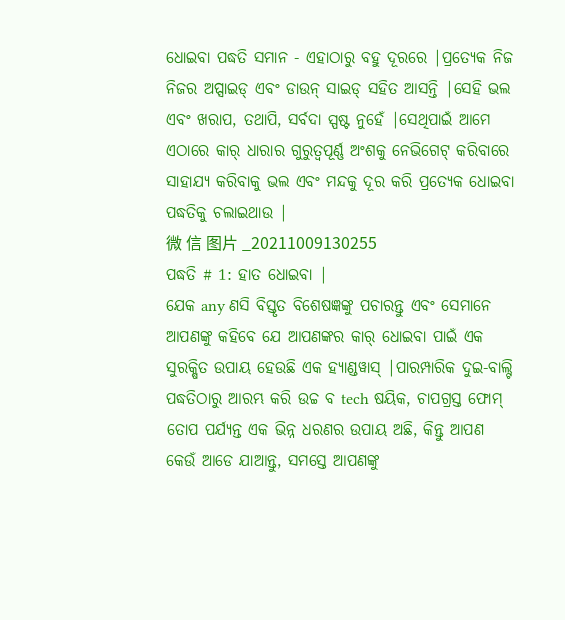ଧୋଇବା ପଦ୍ଧତି ସମାନ - ଏହାଠାରୁ ବହୁ ଦୂରରେ |ପ୍ରତ୍ୟେକ ନିଜ ନିଜର ଅପ୍ସାଇଡ୍ ଏବଂ ଡାଉନ୍ ସାଇଡ୍ ସହିତ ଆସନ୍ତି |ସେହି ଭଲ ଏବଂ ଖରାପ, ତଥାପି, ସର୍ବଦା ସ୍ପଷ୍ଟ ନୁହେଁ |ସେଥିପାଇଁ ଆମେ ଏଠାରେ କାର୍ ଧାରାର ଗୁରୁତ୍ୱପୂର୍ଣ୍ଣ ଅଂଶକୁ ନେଭିଗେଟ୍ କରିବାରେ ସାହାଯ୍ୟ କରିବାକୁ ଭଲ ଏବଂ ମନ୍ଦକୁ ଦୂର କରି ପ୍ରତ୍ୟେକ ଧୋଇବା ପଦ୍ଧତିକୁ ଚଲାଇଥାଉ |
微 信 图片 _20211009130255
ପଦ୍ଧତି # 1: ହାତ ଧୋଇବା |
ଯେକ any ଣସି ବିସ୍ତୃତ ବିଶେଷଜ୍ଞଙ୍କୁ ପଚାରନ୍ତୁ ଏବଂ ସେମାନେ ଆପଣଙ୍କୁ କହିବେ ଯେ ଆପଣଙ୍କର କାର୍ ଧୋଇବା ପାଇଁ ଏକ ସୁରକ୍ଷିତ ଉପାୟ ହେଉଛି ଏକ ହ୍ୟାଣ୍ଡୱାସ୍ |ପାରମ୍ପାରିକ ଦୁଇ-ବାଲ୍ଟି ପଦ୍ଧତିଠାରୁ ଆରମ୍ଭ କରି ଉଚ୍ଚ ବ tech ଷୟିକ, ଚାପଗ୍ରସ୍ତ ଫୋମ୍ ତୋପ ପର୍ଯ୍ୟନ୍ତ ଏକ ଭିନ୍ନ ଧରଣର ଉପାୟ ଅଛି, କିନ୍ତୁ ଆପଣ କେଉଁ ଆଡେ ଯାଆନ୍ତୁ, ସମସ୍ତେ ଆପଣଙ୍କୁ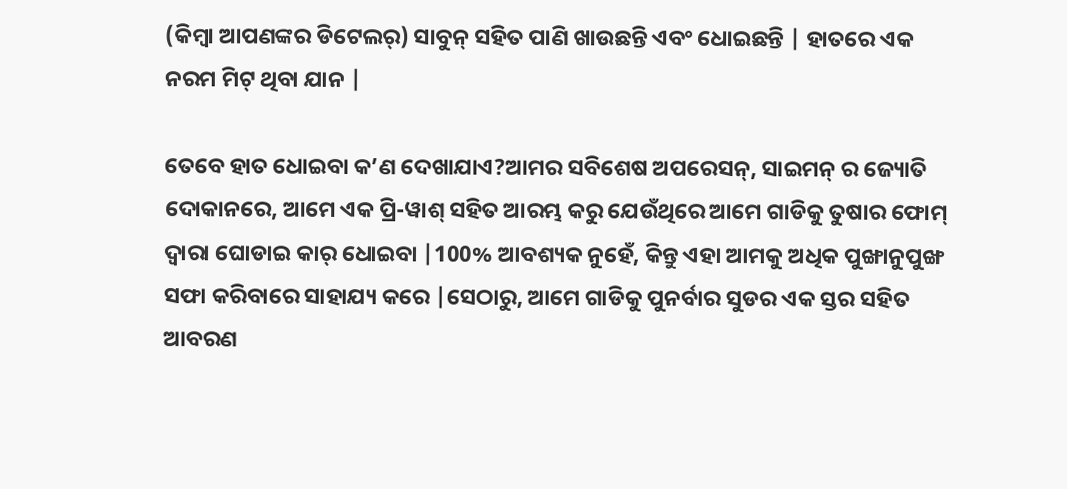(କିମ୍ବା ଆପଣଙ୍କର ଡିଟେଲର୍) ସାବୁନ୍ ସହିତ ପାଣି ଖାଉଛନ୍ତି ଏବଂ ଧୋଇଛନ୍ତି | ହାତରେ ଏକ ନରମ ମିଟ୍ ଥିବା ଯାନ |

ତେବେ ହାତ ଧୋଇବା କ’ଣ ଦେଖାଯାଏ?ଆମର ସବିଶେଷ ଅପରେସନ୍, ସାଇମନ୍ ର ଜ୍ୟୋତି ଦୋକାନରେ, ଆମେ ଏକ ପ୍ରି-ୱାଶ୍ ସହିତ ଆରମ୍ଭ କରୁ ଯେଉଁଥିରେ ଆମେ ଗାଡିକୁ ତୁଷାର ଫୋମ୍ ଦ୍ୱାରା ଘୋଡାଇ କାର୍ ଧୋଇବା |100% ଆବଶ୍ୟକ ନୁହେଁ, କିନ୍ତୁ ଏହା ଆମକୁ ଅଧିକ ପୁଙ୍ଖାନୁପୁଙ୍ଖ ସଫା କରିବାରେ ସାହାଯ୍ୟ କରେ |ସେଠାରୁ, ଆମେ ଗାଡିକୁ ପୁନର୍ବାର ସୁଡର ଏକ ସ୍ତର ସହିତ ଆବରଣ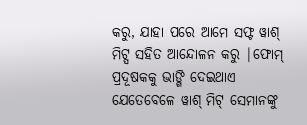କରୁ, ଯାହା ପରେ ଆମେ ସଫ୍ଟ ୱାଶ୍ ମିଟ୍ସ ସହିତ ଆନ୍ଦୋଳନ କରୁ |ଫୋମ୍ ପ୍ରଦୂଷକକୁ ଭାଙ୍ଗି ଦେଇଥାଏ ଯେତେବେଳେ ୱାଶ୍ ମିଟ୍ ସେମାନଙ୍କୁ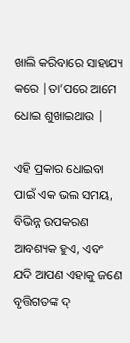ଖାଲି କରିବାରେ ସାହାଯ୍ୟ କରେ |ତା’ପରେ ଆମେ ଧୋଇ ଶୁଖାଇଥାଉ |

ଏହି ପ୍ରକାର ଧୋଇବା ପାଇଁ ଏକ ଭଲ ସମୟ, ବିଭିନ୍ନ ଉପକରଣ ଆବଶ୍ୟକ ହୁଏ, ଏବଂ ଯଦି ଆପଣ ଏହାକୁ ଜଣେ ବୃତ୍ତିଗତଙ୍କ ଦ୍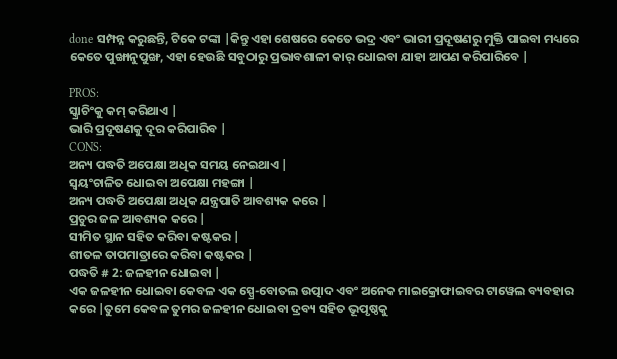done ସମ୍ପନ୍ନ କରୁଛନ୍ତି, ଟିକେ ଟଙ୍କା |କିନ୍ତୁ ଏହା ଶେଷରେ କେତେ ଭଦ୍ର ଏବଂ ଭାରୀ ପ୍ରଦୂଷଣରୁ ମୁକ୍ତି ପାଇବା ମଧ୍ୟରେ କେତେ ପୁଙ୍ଖାନୁପୁଙ୍ଖ, ଏହା ହେଉଛି ସବୁଠାରୁ ପ୍ରଭାବଶାଳୀ କାର୍ ଧୋଇବା ଯାହା ଆପଣ କରିପାରିବେ |

PROS:
ସ୍କ୍ରାଚିଂକୁ କମ୍ କରିଥାଏ |
ଭାରି ପ୍ରଦୂଷଣକୁ ଦୂର କରିପାରିବ |
CONS:
ଅନ୍ୟ ପଦ୍ଧତି ଅପେକ୍ଷା ଅଧିକ ସମୟ ନେଇଥାଏ |
ସ୍ୱୟଂଚାଳିତ ଧୋଇବା ଅପେକ୍ଷା ମହଙ୍ଗା |
ଅନ୍ୟ ପଦ୍ଧତି ଅପେକ୍ଷା ଅଧିକ ଯନ୍ତ୍ରପାତି ଆବଶ୍ୟକ କରେ |
ପ୍ରଚୁର ଜଳ ଆବଶ୍ୟକ କରେ |
ସୀମିତ ସ୍ଥାନ ସହିତ କରିବା କଷ୍ଟକର |
ଶୀତଳ ତାପମାତ୍ରାରେ କରିବା କଷ୍ଟକର |
ପଦ୍ଧତି # 2: ଜଳହୀନ ଧୋଇବା |
ଏକ ଜଳହୀନ ଧୋଇବା କେବଳ ଏକ ସ୍ପ୍ରେ-ବୋତଲ ଉତ୍ପାଦ ଏବଂ ଅନେକ ମାଇକ୍ରୋଫାଇବର ଟାୱେଲ ବ୍ୟବହାର କରେ |ତୁମେ କେବଳ ତୁମର ଜଳହୀନ ଧୋଇବା ଦ୍ରବ୍ୟ ସହିତ ଭୂପୃଷ୍ଠକୁ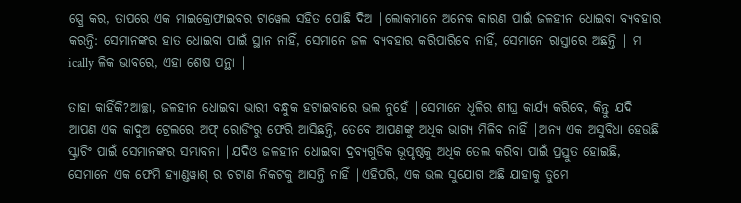ସ୍ପ୍ରେ କର, ତାପରେ ଏକ ମାଇକ୍ରୋଫାଇବର ଟାୱେଲ ସହିତ ପୋଛି ଦିଅ |ଲୋକମାନେ ଅନେକ କାରଣ ପାଇଁ ଜଳହୀନ ଧୋଇବା ବ୍ୟବହାର କରନ୍ତି: ସେମାନଙ୍କର ହାତ ଧୋଇବା ପାଇଁ ସ୍ଥାନ ନାହିଁ, ସେମାନେ ଜଳ ବ୍ୟବହାର କରିପାରିବେ ନାହିଁ, ସେମାନେ ରାସ୍ତାରେ ଅଛନ୍ତି | ମ ically ଳିକ ଭାବରେ, ଏହା ଶେଷ ପନ୍ଥା |

ତାହା କାହିଁକି?ଆଚ୍ଛା, ଜଳହୀନ ଧୋଇବା ଭାରୀ ବନ୍ଧୁକ ହଟାଇବାରେ ଭଲ ନୁହେଁ |ସେମାନେ ଧୂଳିର ଶୀଘ୍ର କାର୍ଯ୍ୟ କରିବେ, କିନ୍ତୁ ଯଦି ଆପଣ ଏକ କାଦୁଅ ଟ୍ରେଲରେ ଅଫ୍ ରୋଡିଂରୁ ଫେରି ଆସିଛନ୍ତି, ତେବେ ଆପଣଙ୍କୁ ଅଧିକ ଭାଗ୍ୟ ମିଳିବ ନାହିଁ |ଅନ୍ୟ ଏକ ଅସୁବିଧା ହେଉଛି ସ୍କ୍ରାଚିଂ ପାଇଁ ସେମାନଙ୍କର ସମ୍ଭାବନା |ଯଦିଓ ଜଳହୀନ ଧୋଇବା ଦ୍ରବ୍ୟଗୁଡିକ ଭୂପୃଷ୍ଠକୁ ଅଧିକ ତେଲ କରିବା ପାଇଁ ପ୍ରସ୍ତୁତ ହୋଇଛି, ସେମାନେ ଏକ ଫେମି ହ୍ୟାଣ୍ଡୱାଶ୍ ର ଚଟାଣ ନିକଟକୁ ଆସନ୍ତି ନାହିଁ |ଏହିପରି, ଏକ ଭଲ ସୁଯୋଗ ଅଛି ଯାହାକୁ ତୁମେ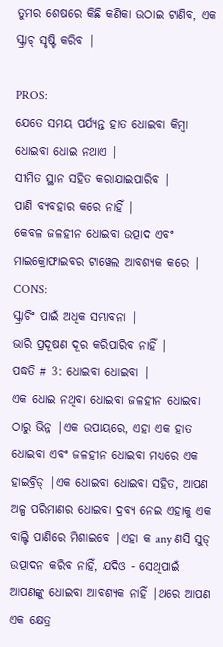ତୁମର ଶେଷରେ କିଛି କଣିକା ଉଠାଇ ଟାଣିବ, ଏକ ସ୍କ୍ରାଚ୍ ସୃଷ୍ଟି କରିବ |

PROS:
ଯେତେ ସମୟ ପର୍ଯ୍ୟନ୍ତ ହାତ ଧୋଇବା କିମ୍ବା ଧୋଇବା ଧୋଇ ନଥାଏ |
ସୀମିତ ସ୍ଥାନ ସହିତ କରାଯାଇପାରିବ |
ପାଣି ବ୍ୟବହାର କରେ ନାହିଁ |
କେବଳ ଜଳହୀନ ଧୋଇବା ଉତ୍ପାଦ ଏବଂ ମାଇକ୍ରୋଫାଇବର ଟାୱେଲ ଆବଶ୍ୟକ କରେ |
CONS:
ସ୍କ୍ରାଚିଂ ପାଇଁ ଅଧିକ ସମ୍ଭାବନା |
ଭାରି ପ୍ରଦୂଷଣ ଦୂର କରିପାରିବ ନାହିଁ |
ପଦ୍ଧତି # 3: ଧୋଇବା ଧୋଇବା |
ଏକ ଧୋଇ ନଥିବା ଧୋଇବା ଜଳହୀନ ଧୋଇବା ଠାରୁ ଭିନ୍ନ |ଏକ ଉପାୟରେ, ଏହା ଏକ ହାତ ଧୋଇବା ଏବଂ ଜଳହୀନ ଧୋଇବା ମଧ୍ୟରେ ଏକ ହାଇବ୍ରିଡ୍ |ଏକ ଧୋଇବା ଧୋଇବା ସହିତ, ଆପଣ ଅଳ୍ପ ପରିମାଣର ଧୋଇବା ଦ୍ରବ୍ୟ ନେଇ ଏହାକୁ ଏକ ବାଲ୍ଟି ପାଣିରେ ମିଶାଇବେ |ଏହା କ any ଣସି ସୁଡ୍ ଉତ୍ପାଦନ କରିବ ନାହିଁ, ଯଦିଓ - ସେଥିପାଇଁ ଆପଣଙ୍କୁ ଧୋଇବା ଆବଶ୍ୟକ ନାହିଁ |ଥରେ ଆପଣ ଏକ କ୍ଷେତ୍ର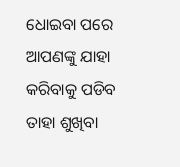ଧୋଇବା ପରେ ଆପଣଙ୍କୁ ଯାହା କରିବାକୁ ପଡିବ ତାହା ଶୁଖିବା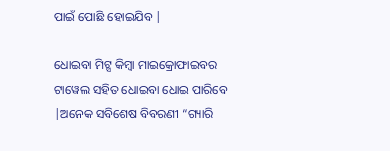ପାଇଁ ପୋଛି ହୋଇଯିବ |

ଧୋଇବା ମିଟ୍ସ କିମ୍ବା ମାଇକ୍ରୋଫାଇବର ଟାୱେଲ ସହିତ ଧୋଇବା ଧୋଇ ପାରିବେ |ଅନେକ ସବିଶେଷ ବିବରଣୀ “ଗ୍ୟାରି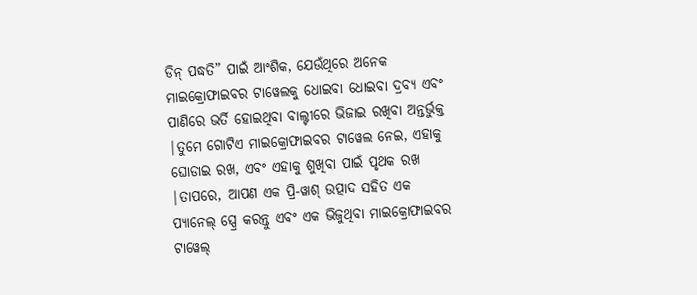ଡିନ୍ ପଦ୍ଧତି” ପାଇଁ ଆଂଶିକ, ଯେଉଁଥିରେ ଅନେକ ମାଇକ୍ରୋଫାଇବର ଟାୱେଲକୁ ଧୋଇବା ଧୋଇବା ଦ୍ରବ୍ୟ ଏବଂ ପାଣିରେ ଭର୍ତି ହୋଇଥିବା ବାଲ୍ଟୀରେ ଭିଜାଇ ରଖିବା ଅନ୍ତର୍ଭୁକ୍ତ |ତୁମେ ଗୋଟିଏ ମାଇକ୍ରୋଫାଇବର ଟାୱେଲ ନେଇ, ଏହାକୁ ଘୋଡାଇ ରଖ, ଏବଂ ଏହାକୁ ଶୁଖିବା ପାଇଁ ପୃଥକ ରଖ |ତାପରେ, ଆପଣ ଏକ ପ୍ରି-ୱାଶ୍ ଉତ୍ପାଦ ସହିତ ଏକ ପ୍ୟାନେଲ୍ ସ୍ପ୍ରେ କରନ୍ତୁ ଏବଂ ଏକ ଭିଜୁଥିବା ମାଇକ୍ରୋଫାଇବର ଟାୱେଲ୍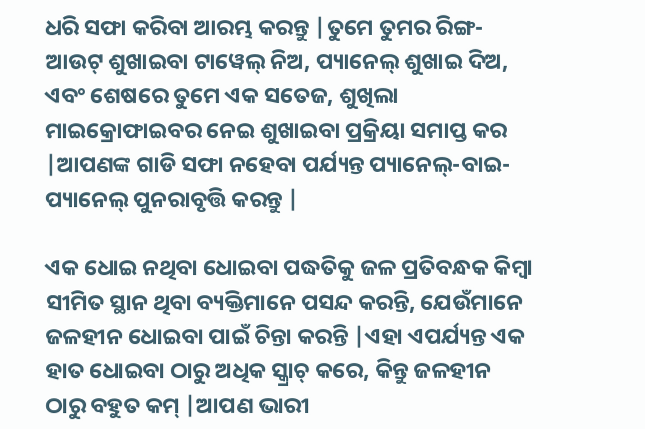ଧରି ସଫା କରିବା ଆରମ୍ଭ କରନ୍ତୁ |ତୁମେ ତୁମର ରିଙ୍ଗ-ଆଉଟ୍ ଶୁଖାଇବା ଟାୱେଲ୍ ନିଅ, ପ୍ୟାନେଲ୍ ଶୁଖାଇ ଦିଅ, ଏବଂ ଶେଷରେ ତୁମେ ଏକ ସତେଜ, ଶୁଖିଲା ମାଇକ୍ରୋଫାଇବର ନେଇ ଶୁଖାଇବା ପ୍ରକ୍ରିୟା ସମାପ୍ତ କର |ଆପଣଙ୍କ ଗାଡି ସଫା ନହେବା ପର୍ଯ୍ୟନ୍ତ ପ୍ୟାନେଲ୍-ବାଇ-ପ୍ୟାନେଲ୍ ପୁନରାବୃତ୍ତି କରନ୍ତୁ |

ଏକ ଧୋଇ ନଥିବା ଧୋଇବା ପଦ୍ଧତିକୁ ଜଳ ପ୍ରତିବନ୍ଧକ କିମ୍ବା ସୀମିତ ସ୍ଥାନ ଥିବା ବ୍ୟକ୍ତିମାନେ ପସନ୍ଦ କରନ୍ତି, ଯେଉଁମାନେ ଜଳହୀନ ଧୋଇବା ପାଇଁ ଚିନ୍ତା କରନ୍ତି |ଏହା ଏପର୍ଯ୍ୟନ୍ତ ଏକ ହାତ ଧୋଇବା ଠାରୁ ଅଧିକ ସ୍କ୍ରାଚ୍ କରେ, କିନ୍ତୁ ଜଳହୀନ ଠାରୁ ବହୁତ କମ୍ |ଆପଣ ଭାରୀ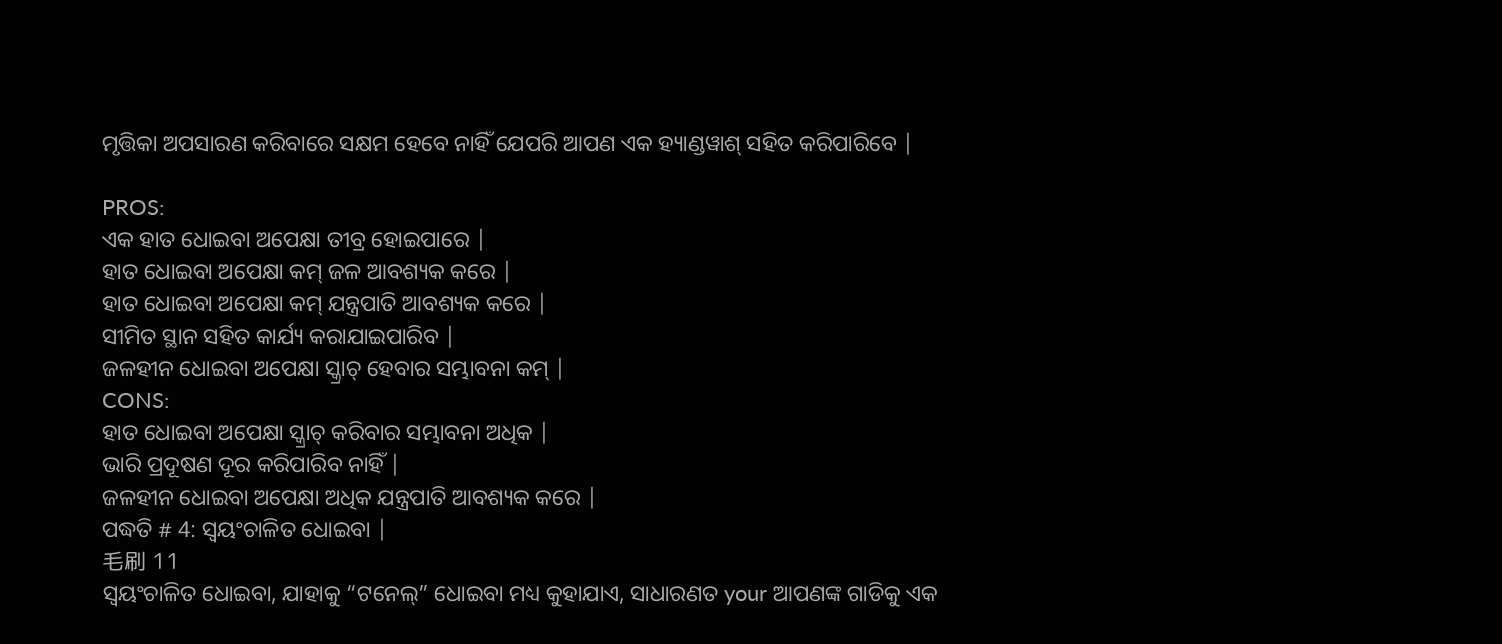ମୃତ୍ତିକା ଅପସାରଣ କରିବାରେ ସକ୍ଷମ ହେବେ ନାହିଁ ଯେପରି ଆପଣ ଏକ ହ୍ୟାଣ୍ଡୱାଶ୍ ସହିତ କରିପାରିବେ |

PROS:
ଏକ ହାତ ଧୋଇବା ଅପେକ୍ଷା ତୀବ୍ର ହୋଇପାରେ |
ହାତ ଧୋଇବା ଅପେକ୍ଷା କମ୍ ଜଳ ଆବଶ୍ୟକ କରେ |
ହାତ ଧୋଇବା ଅପେକ୍ଷା କମ୍ ଯନ୍ତ୍ରପାତି ଆବଶ୍ୟକ କରେ |
ସୀମିତ ସ୍ଥାନ ସହିତ କାର୍ଯ୍ୟ କରାଯାଇପାରିବ |
ଜଳହୀନ ଧୋଇବା ଅପେକ୍ଷା ସ୍କ୍ରାଚ୍ ହେବାର ସମ୍ଭାବନା କମ୍ |
CONS:
ହାତ ଧୋଇବା ଅପେକ୍ଷା ସ୍କ୍ରାଚ୍ କରିବାର ସମ୍ଭାବନା ଅଧିକ |
ଭାରି ପ୍ରଦୂଷଣ ଦୂର କରିପାରିବ ନାହିଁ |
ଜଳହୀନ ଧୋଇବା ଅପେକ୍ଷା ଅଧିକ ଯନ୍ତ୍ରପାତି ଆବଶ୍ୟକ କରେ |
ପଦ୍ଧତି # 4: ସ୍ୱୟଂଚାଳିତ ଧୋଇବା |
毛刷 11
ସ୍ୱୟଂଚାଳିତ ଧୋଇବା, ଯାହାକୁ “ଟନେଲ୍” ଧୋଇବା ମଧ୍ୟ କୁହାଯାଏ, ସାଧାରଣତ your ଆପଣଙ୍କ ଗାଡିକୁ ଏକ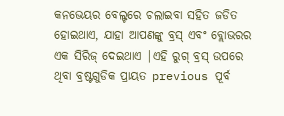କନଭେୟର ବେଲ୍ଟରେ ଚଲାଇବା ସହିତ ଜଡିତ ହୋଇଥାଏ, ଯାହା ଆପଣଙ୍କୁ ବ୍ରସ୍ ଏବଂ ବ୍ଲୋଭରର ଏକ ସିରିଜ୍ ଦେଇଥାଏ |ଏହି ରୁଗ୍ ବ୍ରସ୍ ଉପରେ ଥିବା ବ୍ରଷ୍ଟଗୁଡିକ ପ୍ରାୟତ previous ପୂର୍ବ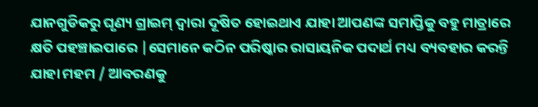ଯାନଗୁଡିକରୁ ଘୃଣ୍ୟ ଗ୍ରାଇମ୍ ଦ୍ୱାରା ଦୂଷିତ ହୋଇଥାଏ ଯାହା ଆପଣଙ୍କ ସମାପ୍ତିକୁ ବହୁ ମାତ୍ରାରେ କ୍ଷତି ପହଞ୍ଚାଇପାରେ |ସେମାନେ କଠିନ ପରିଷ୍କାର ରାସାୟନିକ ପଦାର୍ଥ ମଧ୍ୟ ବ୍ୟବହାର କରନ୍ତି ଯାହା ମହମ / ଆବରଣକୁ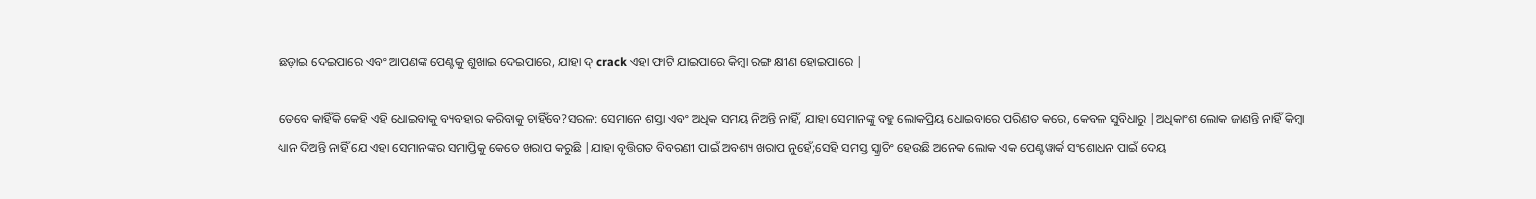ଛଡ଼ାଇ ଦେଇପାରେ ଏବଂ ଆପଣଙ୍କ ପେଣ୍ଟକୁ ଶୁଖାଇ ଦେଇପାରେ, ଯାହା ଦ୍ crack ଏହା ଫାଟି ଯାଇପାରେ କିମ୍ବା ରଙ୍ଗ କ୍ଷୀଣ ହୋଇପାରେ |

ତେବେ କାହିଁକି କେହି ଏହି ଧୋଇବାକୁ ବ୍ୟବହାର କରିବାକୁ ଚାହିଁବେ?ସରଳ: ସେମାନେ ଶସ୍ତା ଏବଂ ଅଧିକ ସମୟ ନିଅନ୍ତି ନାହିଁ, ଯାହା ସେମାନଙ୍କୁ ବହୁ ଲୋକପ୍ରିୟ ଧୋଇବାରେ ପରିଣତ କରେ, କେବଳ ସୁବିଧାରୁ |ଅଧିକାଂଶ ଲୋକ ଜାଣନ୍ତି ନାହିଁ କିମ୍ବା ଧ୍ୟାନ ଦିଅନ୍ତି ନାହିଁ ଯେ ଏହା ସେମାନଙ୍କର ସମାପ୍ତିକୁ କେତେ ଖରାପ କରୁଛି |ଯାହା ବୃତ୍ତିଗତ ବିବରଣୀ ପାଇଁ ଅବଶ୍ୟ ଖରାପ ନୁହେଁ;ସେହି ସମସ୍ତ ସ୍କ୍ରାଚିଂ ହେଉଛି ଅନେକ ଲୋକ ଏକ ପେଣ୍ଟୱାର୍କ ସଂଶୋଧନ ପାଇଁ ଦେୟ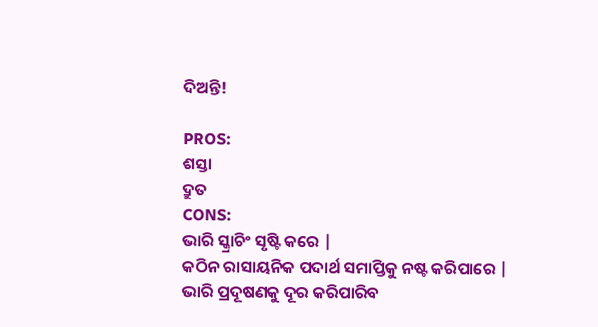ଦିଅନ୍ତି!

PROS:
ଶସ୍ତା
ଦ୍ରୁତ
CONS:
ଭାରି ସ୍କ୍ରାଚିଂ ସୃଷ୍ଟି କରେ |
କଠିନ ରାସାୟନିକ ପଦାର୍ଥ ସମାପ୍ତିକୁ ନଷ୍ଟ କରିପାରେ |
ଭାରି ପ୍ରଦୂଷଣକୁ ଦୂର କରିପାରିବ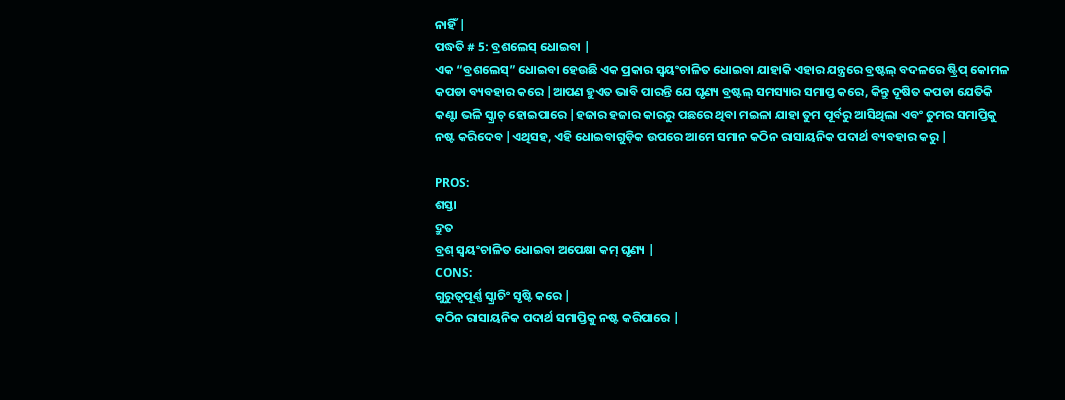ନାହିଁ |
ପଦ୍ଧତି # 5: ବ୍ରଶଲେସ୍ ଧୋଇବା |
ଏକ “ବ୍ରଶଲେସ୍” ଧୋଇବା ହେଉଛି ଏକ ପ୍ରକାର ସ୍ୱୟଂଚାଳିତ ଧୋଇବା ଯାହାକି ଏହାର ଯନ୍ତ୍ରରେ ବ୍ରଷ୍ଟଲ୍ ବଦଳରେ ଷ୍ଟ୍ରିପ୍ କୋମଳ କପଡା ବ୍ୟବହାର କରେ |ଆପଣ ହୁଏତ ଭାବି ପାରନ୍ତି ଯେ ଘୃଣ୍ୟ ବ୍ରଷ୍ଟଲ୍ ସମସ୍ୟାର ସମାପ୍ତ କରେ, କିନ୍ତୁ ଦୂଷିତ କପଡା ଯେତିକି କଣ୍ଟା ଭଳି ସ୍କ୍ରାଚ୍ ହୋଇପାରେ |ହଜାର ହଜାର କାରରୁ ପଛରେ ଥିବା ମଇଳା ଯାହା ତୁମ ପୂର୍ବରୁ ଆସିଥିଲା ଏବଂ ତୁମର ସମାପ୍ତିକୁ ନଷ୍ଟ କରିଦେବ |ଏଥିସହ, ଏହି ଧୋଇବାଗୁଡ଼ିକ ଉପରେ ଆମେ ସମାନ କଠିନ ରାସାୟନିକ ପଦାର୍ଥ ବ୍ୟବହାର କରୁ |

PROS:
ଶସ୍ତା
ଦ୍ରୁତ
ବ୍ରଶ୍ ସ୍ୱୟଂଚାଳିତ ଧୋଇବା ଅପେକ୍ଷା କମ୍ ଘୃଣ୍ୟ |
CONS:
ଗୁରୁତ୍ୱପୂର୍ଣ୍ଣ ସ୍କ୍ରାଚିଂ ସୃଷ୍ଟି କରେ |
କଠିନ ରାସାୟନିକ ପଦାର୍ଥ ସମାପ୍ତିକୁ ନଷ୍ଟ କରିପାରେ |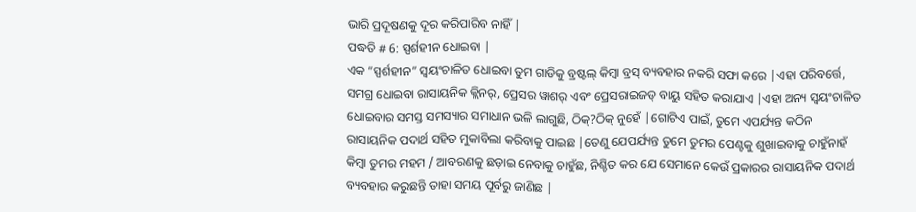ଭାରି ପ୍ରଦୂଷଣକୁ ଦୂର କରିପାରିବ ନାହିଁ |
ପଦ୍ଧତି # 6: ସ୍ପର୍ଶହୀନ ଧୋଇବା |
ଏକ “ସ୍ପର୍ଶହୀନ” ସ୍ୱୟଂଚାଳିତ ଧୋଇବା ତୁମ ଗାଡିକୁ ବ୍ରଷ୍ଟଲ୍ କିମ୍ବା ବ୍ରସ୍ ବ୍ୟବହାର ନକରି ସଫା କରେ |ଏହା ପରିବର୍ତ୍ତେ, ସମଗ୍ର ଧୋଇବା ରାସାୟନିକ କ୍ଲିନର୍, ପ୍ରେସର ୱାଶର୍ ଏବଂ ପ୍ରେସରାଇଜଡ୍ ବାୟୁ ସହିତ କରାଯାଏ |ଏହା ଅନ୍ୟ ସ୍ୱୟଂଚାଳିତ ଧୋଇବାର ସମସ୍ତ ସମସ୍ୟାର ସମାଧାନ ଭଳି ଲାଗୁଛି, ଠିକ୍?ଠିକ୍ ନୁହେଁ |ଗୋଟିଏ ପାଇଁ, ତୁମେ ଏପର୍ଯ୍ୟନ୍ତ କଠିନ ରାସାୟନିକ ପଦାର୍ଥ ସହିତ ମୁକାବିଲା କରିବାକୁ ପାଇଛ |ତେଣୁ ଯେପର୍ଯ୍ୟନ୍ତ ତୁମେ ତୁମର ପେଣ୍ଟକୁ ଶୁଖାଇବାକୁ ଚାହୁଁନାହଁ କିମ୍ବା ତୁମର ମହମ / ଆବରଣକୁ ଛଡ଼ାଇ ନେବାକୁ ଚାହୁଁଛ, ନିଶ୍ଚିତ କର ଯେ ସେମାନେ କେଉଁ ପ୍ରକାରର ରାସାୟନିକ ପଦାର୍ଥ ବ୍ୟବହାର କରୁଛନ୍ତି ତାହା ସମୟ ପୂର୍ବରୁ ଜାଣିଛ |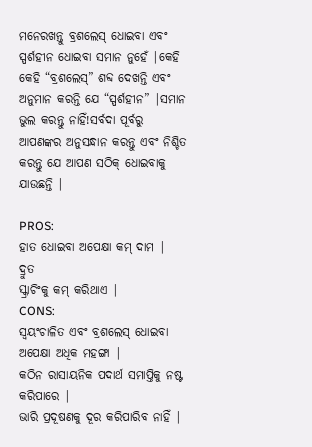ମନେରଖନ୍ତୁ ବ୍ରଶଲେସ୍ ଧୋଇବା ଏବଂ ସ୍ପର୍ଶହୀନ ଧୋଇବା ସମାନ ନୁହେଁ |କେହି କେହି “ବ୍ରଶଲେସ୍” ଶବ୍ଦ ଦେଖନ୍ତି ଏବଂ ଅନୁମାନ କରନ୍ତି ଯେ “ସ୍ପର୍ଶହୀନ” |ସମାନ ଭୁଲ କରନ୍ତୁ ନାହିଁ!ସର୍ବଦା ପୂର୍ବରୁ ଆପଣଙ୍କର ଅନୁସନ୍ଧାନ କରନ୍ତୁ ଏବଂ ନିଶ୍ଚିତ କରନ୍ତୁ ଯେ ଆପଣ ସଠିକ୍ ଧୋଇବାକୁ ଯାଉଛନ୍ତି |

PROS:
ହାତ ଧୋଇବା ଅପେକ୍ଷା କମ୍ ଦାମ |
ଦ୍ରୁତ
ସ୍କ୍ରାଚିଂକୁ କମ୍ କରିଥାଏ |
CONS:
ସ୍ୱୟଂଚାଳିତ ଏବଂ ବ୍ରଶଲେସ୍ ଧୋଇବା ଅପେକ୍ଷା ଅଧିକ ମହଙ୍ଗା |
କଠିନ ରାସାୟନିକ ପଦାର୍ଥ ସମାପ୍ତିକୁ ନଷ୍ଟ କରିପାରେ |
ଭାରି ପ୍ରଦୂଷଣକୁ ଦୂର କରିପାରିବ ନାହିଁ |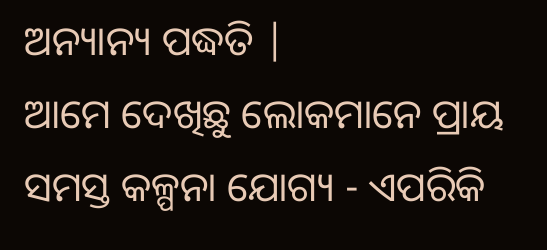ଅନ୍ୟାନ୍ୟ ପଦ୍ଧତି |
ଆମେ ଦେଖିଛୁ ଲୋକମାନେ ପ୍ରାୟ ସମସ୍ତ କଳ୍ପନା ଯୋଗ୍ୟ - ଏପରିକି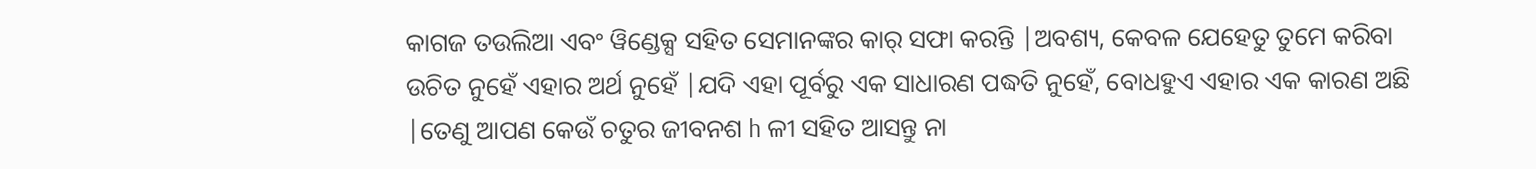କାଗଜ ତଉଲିଆ ଏବଂ ୱିଣ୍ଡେକ୍ସ ସହିତ ସେମାନଙ୍କର କାର୍ ସଫା କରନ୍ତି |ଅବଶ୍ୟ, କେବଳ ଯେହେତୁ ତୁମେ କରିବା ଉଚିତ ନୁହେଁ ଏହାର ଅର୍ଥ ନୁହେଁ |ଯଦି ଏହା ପୂର୍ବରୁ ଏକ ସାଧାରଣ ପଦ୍ଧତି ନୁହେଁ, ବୋଧହୁଏ ଏହାର ଏକ କାରଣ ଅଛି |ତେଣୁ ଆପଣ କେଉଁ ଚତୁର ଜୀବନଶ h ଳୀ ସହିତ ଆସନ୍ତୁ ନା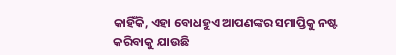କାହିଁକି, ଏହା ବୋଧହୁଏ ଆପଣଙ୍କର ସମାପ୍ତିକୁ ନଷ୍ଟ କରିବାକୁ ଯାଉଛି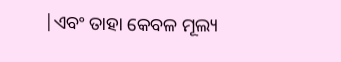|ଏବଂ ତାହା କେବଳ ମୂଲ୍ୟ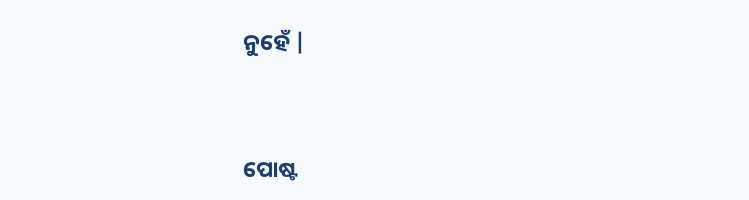ନୁହେଁ |


ପୋଷ୍ଟ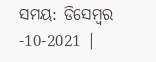ସମୟ: ଡିସେମ୍ବର -10-2021 |